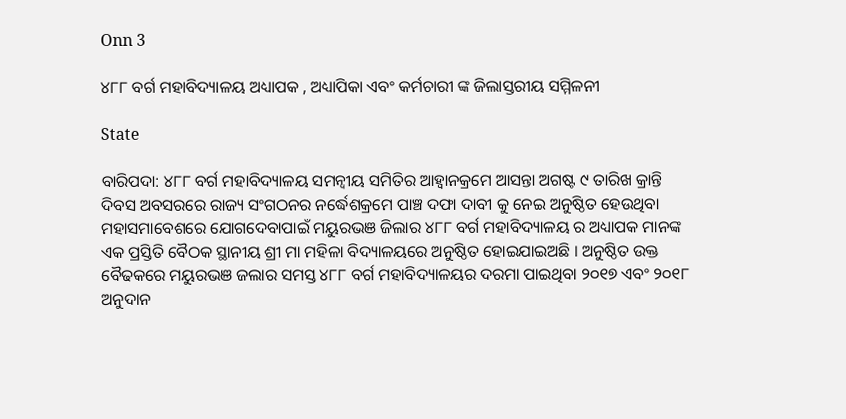Onn 3

୪୮୮ ବର୍ଗ ମହାବିଦ୍ୟାଳୟ ଅଧ୍ୟାପକ , ଅଧ୍ୟାପିକା ଏବଂ କର୍ମଚାରୀ ଙ୍କ ଜିଲାସ୍ତରୀୟ ସମ୍ମିଳନୀ

State

ବାରିପଦା: ୪୮୮ ବର୍ଗ ମହାବିଦ୍ୟାଳୟ ସମନ୍ୱୀୟ ସମିତିର ଆହ୍ୱାନକ୍ରମେ ଆସନ୍ତା ଅଗଷ୍ଟ ୯ ତାରିଖ କ୍ରାନ୍ତି ଦିବସ ଅବସରରେ ରାଜ୍ୟ ସଂଗଠନର ନର୍ଦ୍ଧେଶକ୍ରମେ ପାଞ୍ଚ ଦଫା ଦାବୀ କୁ ନେଇ ଅନୁଷ୍ଠିତ ହେଉଥିବା ମହାସମାବେଶରେ ଯୋଗଦେବାପାଇଁ ମୟୁରଭଞ ଜିଲାର ୪୮୮ ବର୍ଗ ମହାବିଦ୍ୟାଳୟ ର ଅଧ୍ୟାପକ ମାନଙ୍କ ଏକ ପ୍ରସ୍ତିତି ବୈଠକ ସ୍ଥାନୀୟ ଶ୍ରୀ ମା ମହିଳା ବିଦ୍ୟାଳୟରେ ଅନୁଷ୍ଠିତ ହୋଇଯାଇଅଛି । ଅନୁଷ୍ଠିତ ଉକ୍ତ ବୈଢକରେ ମୟୁରଭଞ ଜଲାର ସମସ୍ତ ୪୮୮ ବର୍ଗ ମହାବିଦ୍ୟାଳୟର ଦରମା ପାଇଥିବା ୨୦୧୭ ଏବଂ ୨୦୧୮ ଅନୁଦାନ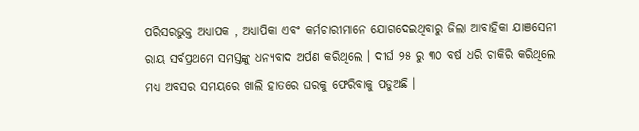ପରିସରଭୁକ୍ତ ଅଧ୍ୟାପକ , ଅଧ୍ୟାପିକା ଏବଂ କର୍ମଚାରୀମାନେ ଯୋଗଦେଇଥିବାରୁ ଜିଲା ଆବାହିକା ଯାଞସେନୀ ରାୟ ସର୍ବପ୍ରଥମେ ସମସ୍ତଙ୍କୁ ଧନ୍ୟବାଦ ଅର୍ପଣ କରିଥିଲେ । ଦୀର୍ଘ ୨୫ ରୁ ୩୦ ବର୍ଷ ଧରି ଚାକିରି କରିଥିଲେ ମଧ୍ୟ ଅବସର ସମୟରେ ଖାଲି ହାତରେ ଘରକୁ ଫେରିବାକୁ ପଡୁଅଛି ।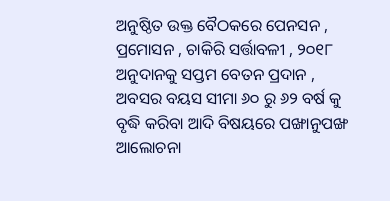ଅନୁଷ୍ଠିତ ଉକ୍ତ ବୈଠକରେ ପେନସନ , ପ୍ରମୋସନ , ଚାକିରି ସର୍ତ୍ତାବଳୀ , ୨୦୧୮ ଅନୁଦାନକୁ ସପ୍ତମ ବେତନ ପ୍ରଦାନ , ଅବସର ବୟସ ସୀମା ୬୦ ରୁ ୬୨ ବର୍ଷ କୁ ବୃଦ୍ଧି କରିବା ଆଦି ବିଷୟରେ ପଙ୍ଖାନୁପଙ୍ଖ ଆଲୋଚନା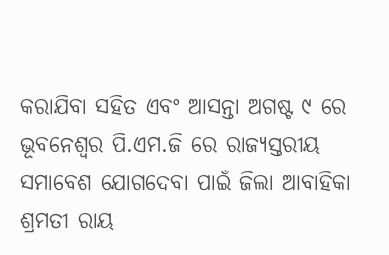କରାଯିବା ସହିତ ଏବଂ ଆସନ୍ତା ଅଗଷ୍ଟ ୯ ରେ ଭୂବନେଶ୍ୱର ପି.ଏମ.ଜି ରେ ରାଜ୍ୟସ୍ତରୀୟ ସମାବେଶ ଯୋଗଦେବା ପାଇଁ ଜିଲା ଆବାହିକା ଶ୍ରମତୀ ରାୟ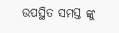ଉପସ୍ଥିତ ସମସ୍ତ ଙ୍କୁ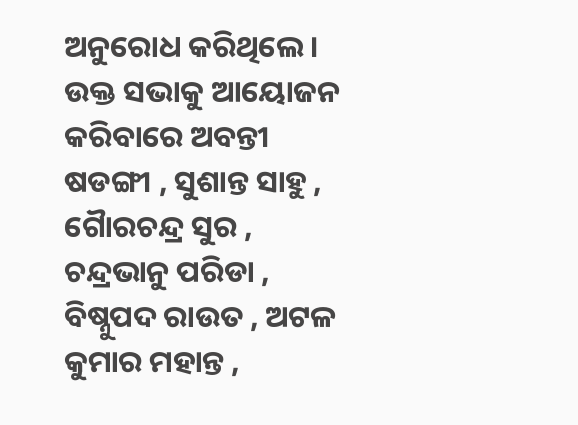ଅନୁରୋଧ କରିଥିଲେ । ଉକ୍ତ ସଭାକୁ ଆୟୋଜନ କରିବାରେ ଅବନ୍ତୀ ଷଡଙ୍ଗୀ , ସୁଶାନ୍ତ ସାହୁ , ଗୈାରଚନ୍ଦ୍ର ସୁର , ଚନ୍ଦ୍ରଭାନୁ ପରିଡା , ବିଷ୍ନୁପଦ ରାଉତ , ଅଟଳ କୁମାର ମହାନ୍ତ ,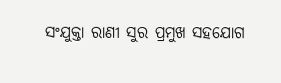ସଂଯୁକ୍ତା ରାଣୀ ସୁର ପ୍ରମୁଖ ସହଯୋଗ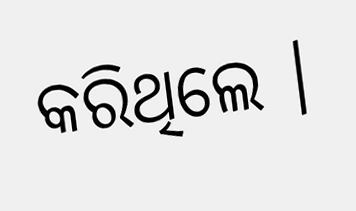କରିଥିଲେ ।